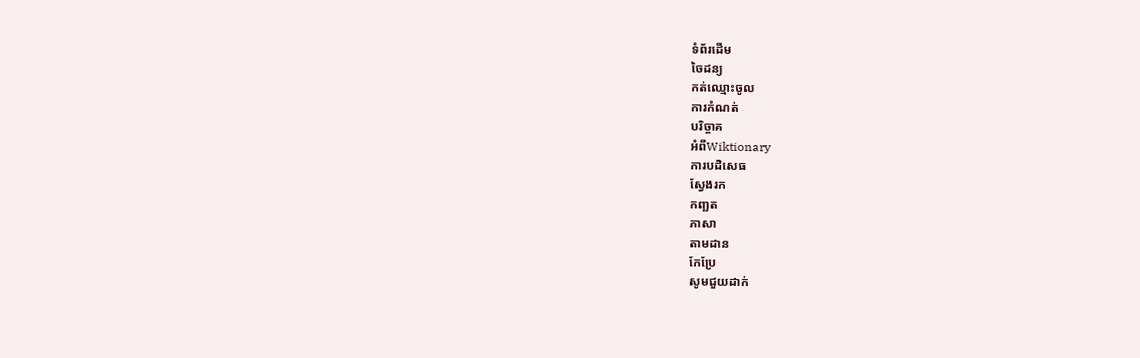ទំព័រដើម
ចៃដន្យ
កត់ឈ្មោះចូល
ការកំណត់
បរិច្ចាគ
អំពីWiktionary
ការបដិសេធ
ស្វែងរក
កញ្ឆត
ភាសា
តាមដាន
កែប្រែ
សូមជួយដាក់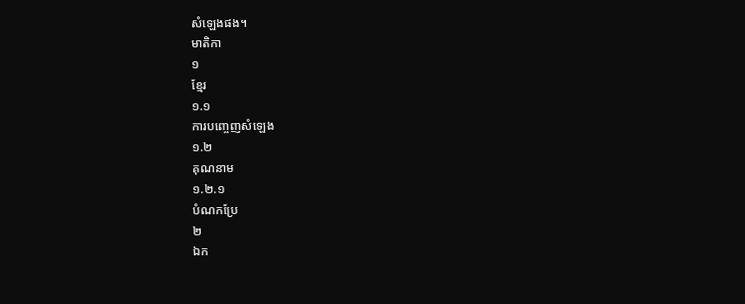សំឡេងផង។
មាតិកា
១
ខ្មែរ
១.១
ការបញ្ចេញសំឡេង
១.២
គុណនាម
១.២.១
បំណកប្រែ
២
ឯក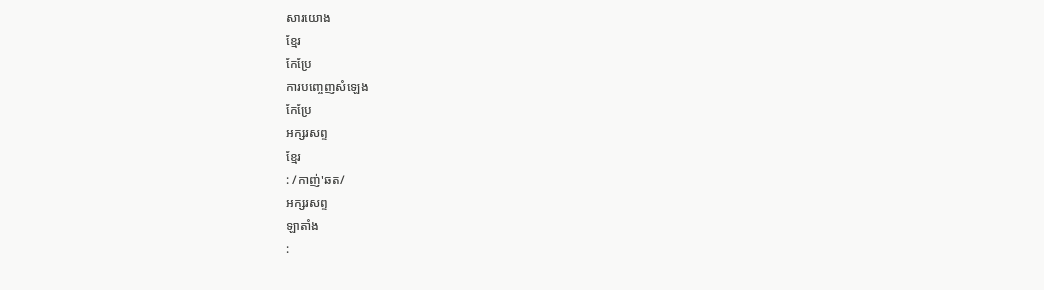សារយោង
ខ្មែរ
កែប្រែ
ការបញ្ចេញសំឡេង
កែប្រែ
អក្សរសព្ទ
ខ្មែរ
: /កាញ់'ឆត/
អក្សរសព្ទ
ឡាតាំង
: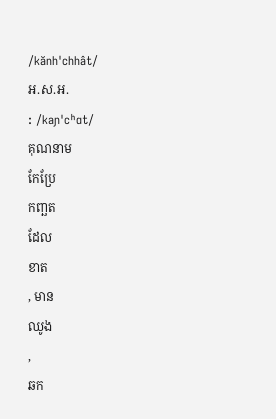/kănh'chhât/
អ.ស.អ.
: /kaɲ'cʰɑt/
គុណនាម
កែប្រែ
កញ្ឆត
ដែល
ខាត
, មាន
ឈូង
,
ឆក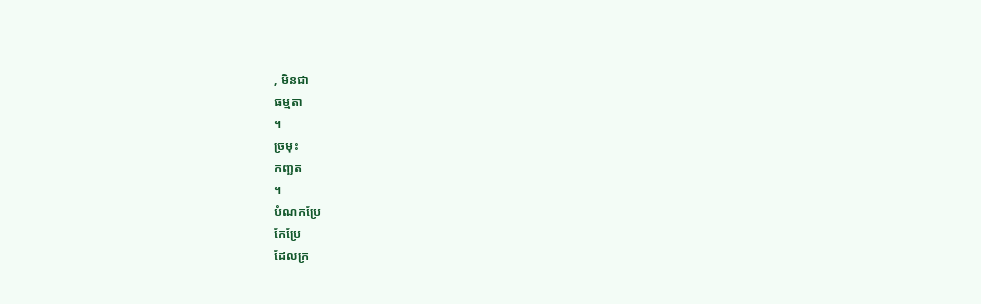, មិនជា
ធម្មតា
។
ច្រមុះ
កញ្ឆត
។
បំណកប្រែ
កែប្រែ
ដែលក្រ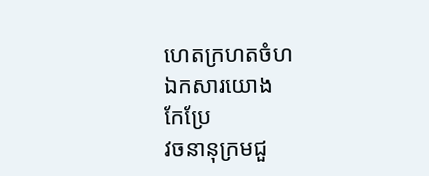ហេតក្រហតចំហ
ឯកសារយោង
កែប្រែ
វចនានុក្រមជួ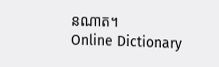នណាត។
Online Dictionary